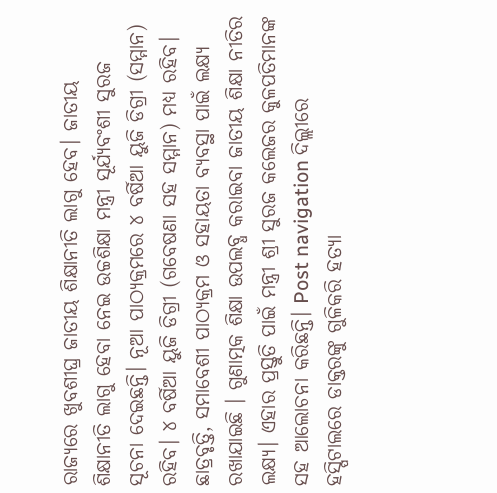ରାଜ୍ୟରେ ଖୁବଶୀଘ୍ର ଜାତୀୟ ଶିକ୍ଷାନୀତି ଲାଗୁ ହେବ। ଜାତୀୟ ଶିକ୍ଷାନୀତି ଲାଗୁ ହେବା ନେଇ ଉଚ୍ଚଶିକ୍ଷା ମନ୍ତ୍ରୀ ସୂର୍ଯ୍ୟବଂଶୀ ସୁରଜ ସୂଚନା ଦେଇଛନ୍ତି। ନୂଆ ପାଠ୍ୟକ୍ରମରେ ୪ ବର୍ଷିଆ ୟୁଜି ଡିଗ୍ରୀ (ସମ୍ମାନ) ରହିବ। ୪ ବର୍ଷିଆ ୟୁଜି ଡିଗ୍ରୀ (ଗବେଷଣା ସହ ସମ୍ମାନ) ମଧ୍ୟ ରହିବ। ଛାତ୍ରବୃତ୍ତି, ସମାବେଶୀ ପାଠ୍ୟକ୍ରମ ଓ ସହାୟତା ବ୍ୟବସ୍ଥା ପାଇଁ ଲକ୍ଷ୍ୟ ରଖାଯାଇଛି । ଗୁଣାତ୍ମକ ଶିକ୍ଷା ଉପଲବ୍ଧ କରାଇବା ଜାତୀୟ ଶିକ୍ଷା ନୀତିର ଲକ୍ଷ୍ୟ। ଏହାର ପ୍ରସ୍ତୁତି ପାଇଁ ମନ୍ତ୍ରୀ ଶ୍ରୀ ସୁରଜ କଲେଜର କୁଳପତିମାନଙ୍କ ସହ ଆଲୋଚନା କରିଛନ୍ତି। Post navigation ଦିଲ୍ଲୀରେ ହସ୍ପିଟାଲରେ ଡାକ୍ତରଙ୍କୁ ଗୁଳିକରି ହତ୍ୟା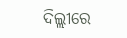ଦିଲ୍ଲୀରେ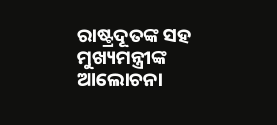ରାଷ୍ଟ୍ରଦୂତଙ୍କ ସହ ମୁଖ୍ୟମନ୍ତ୍ରୀଙ୍କ ଆଲୋଚନା